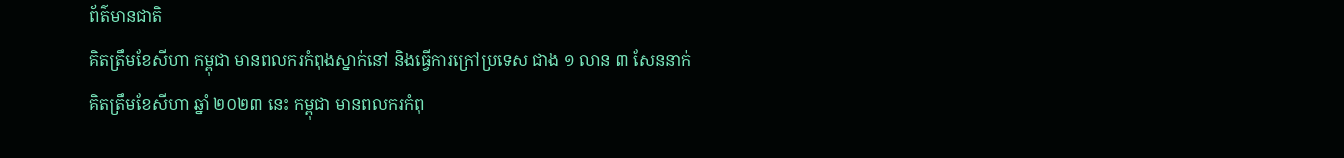ព័ត៌មានជាតិ
គិតត្រឹមខែសីហា កម្ពុជា មានពលករកំពុងស្នាក់នៅ និងធ្វើការក្រៅប្រទេស ជាង ១ លាន ៣ សែននាក់
គិតត្រឹមខែសីហា ឆ្នាំ ២០២៣ នេះ កម្ពុជា មានពលករកំពុ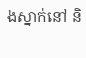ងស្នាក់នៅ និ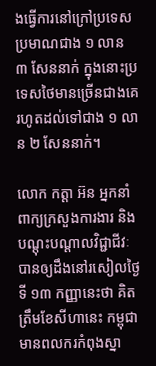ងធ្វើការនៅក្រៅប្រទេសប្រមាណជាង ១ លាន ៣ សែននាក់ ក្នុងនោះប្រទេសថៃមានច្រើនជាងគេរហូតដល់ទៅជាង ១ លាន ២ សែននាក់។

លោក កត្តា អ៊ន អ្នកនាំពាក្យក្រសួងការងារ និងបណ្ដុះបណ្ដាលវិជ្ជាជីវៈ បានឲ្យដឹងនៅរសៀលថ្ងៃទី ១៣ កញ្ញានេះថា គិតត្រឹមខែសីហានេះ កម្ពុជា មានពលករកំពុងស្នា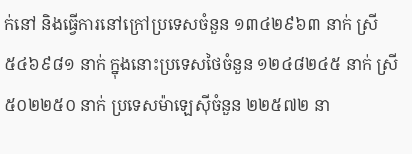ក់នៅ និងធ្វើការនៅក្រៅប្រទេសចំនួន ១៣៤២៩៦៣ នាក់ ស្រី ៥៤៦៩៨១ នាក់ ក្នុងនោះប្រទេសថៃចំនួន ១២៤៨២៤៥ នាក់ ស្រី ៥០២២៥០ នាក់ ប្រទេសម៉ាឡេស៊ីចំនួន ២២៥៧២ នា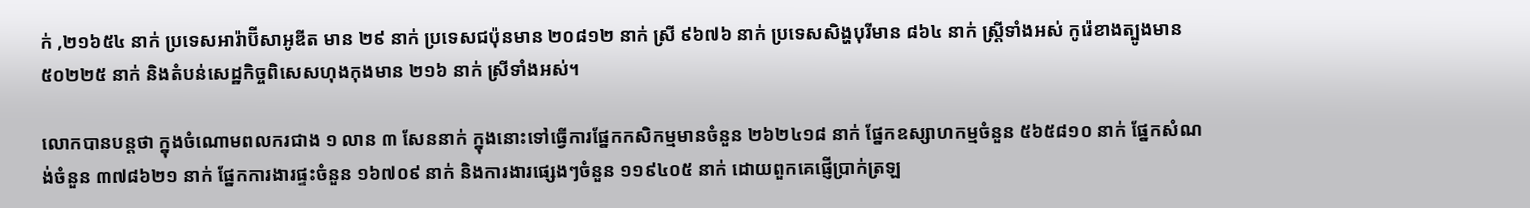ក់ ,២១៦៥៤ នាក់ ប្រទេសអារ៉ាប៊ីសាអូឌីត មាន ២៩ នាក់ ប្រទេសជប៉ុនមាន ២០៨១២ នាក់ ស្រី ៩៦៧៦ នាក់ ប្រទេសសិង្ហបុរីមាន ៨៦៤ នាក់ ស្ត្រីទាំងអស់ កូរ៉េខាងត្បូងមាន ៥០២២៥ នាក់ និងតំបន់សេដ្ឋកិច្ចពិសេសហុងកុងមាន ២១៦ នាក់ ស្រីទាំងអស់។

លោកបានបន្តថា ក្នុងចំណោមពលករជាង ១ លាន ៣ សែននាក់ ក្នុងនោះទៅធ្វើការផ្នែកកសិកម្មមានចំនួន ២៦២៤១៨ នាក់ ផ្នែកឧស្សាហកម្មចំនួន ៥៦៥៨១០ នាក់ ផ្នែកសំណង់ចំនួន ៣៧៨៦២១ នាក់ ផ្នែកការងារផ្ទះចំនួន ១៦៧០៩ នាក់ និងការងារផ្សេងៗចំនួន ១១៩៤០៥ នាក់ ដោយពួកគេផ្ញើប្រាក់ត្រឡ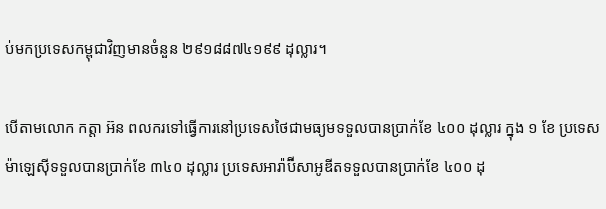ប់មកប្រទេសកម្ពុជាវិញមានចំនួន ២៩១៨៨៧៤១៩៩ ដុល្លារ។

បើតាមលោក កត្តា អ៊ន ពលករទៅធ្វើការនៅប្រទេសថៃជាមធ្យមទទួលបានប្រាក់ខែ ៤០០ ដុល្លារ ក្នុង ១ ខែ ប្រទេសម៉ាឡេស៊ីទទួលបានប្រាក់ខែ ៣៤០ ដុល្លារ ប្រទេសអារ៉ាប៊ីសាអូឌីតទទួលបានប្រាក់ខែ ៤០០ ដុ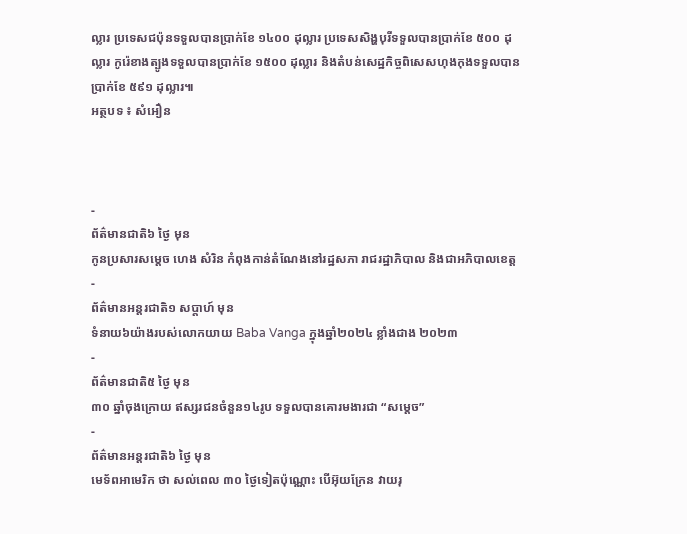ល្លារ ប្រទេសជប៉ុនទទួលបានប្រាក់ខែ ១៤០០ ដុល្លារ ប្រទេសសិង្ហបុរីទទួលបានប្រាក់ខែ ៥០០ ដុល្លារ កូរ៉េខាងត្បូងទទួលបានប្រាក់ខែ ១៥០០ ដុល្លារ និងតំបន់សេដ្ឋកិច្ចពិសេសហុងកុងទទួលបានប្រាក់ខែ ៥៩១ ដុល្លារ៕
អត្ថបទ ៖ សំអឿន



-
ព័ត៌មានជាតិ៦ ថ្ងៃ មុន
កូនប្រសារសម្ដេច ហេង សំរិន កំពុងកាន់តំណែងនៅរដ្ឋសភា រាជរដ្ឋាភិបាល និងជាអភិបាលខេត្ត
-
ព័ត៌មានអន្ដរជាតិ១ សប្តាហ៍ មុន
ទំនាយ៦យ៉ាងរបស់លោកយាយ Baba Vanga ក្នុងឆ្នាំ២០២៤ ខ្លាំងជាង ២០២៣
-
ព័ត៌មានជាតិ៥ ថ្ងៃ មុន
៣០ ឆ្នាំចុងក្រោយ ឥស្សរជនចំនួន១៤រូប ទទួលបានគោរមងារជា “សម្ដេច”
-
ព័ត៌មានអន្ដរជាតិ៦ ថ្ងៃ មុន
មេទ័ពអាមេរិក ថា សល់ពេល ៣០ ថ្ងៃទៀតប៉ុណ្ណោះ បើអ៊ុយក្រែន វាយរុ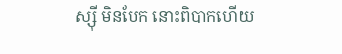ស្ស៊ី មិនបែក នោះពិបាកហើយ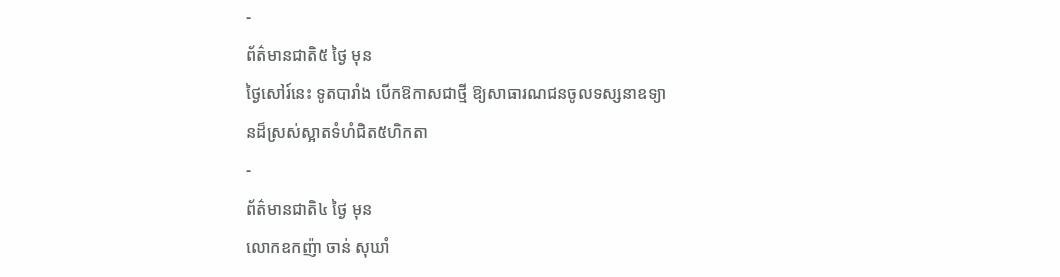-
ព័ត៌មានជាតិ៥ ថ្ងៃ មុន
ថ្ងៃសៅរ៍នេះ ទូតបារាំង បើកឱកាសជាថ្មី ឱ្យសាធារណជនចូលទស្សនាឧទ្យានដ៏ស្រស់ស្អាតទំហំជិត៥ហិកតា
-
ព័ត៌មានជាតិ៤ ថ្ងៃ មុន
លោកឧកញ៉ា ចាន់ សុឃាំ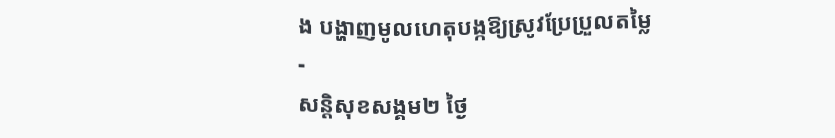ង បង្ហាញមូលហេតុបង្កឱ្យស្រូវប្រែប្រួលតម្លៃ
-
សន្តិសុខសង្គម២ ថ្ងៃ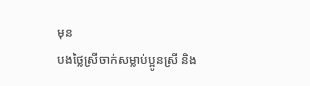មុន
បងថ្លៃស្រីចាក់សម្លាប់ប្អូនស្រី និង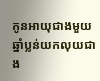កូនអាយុជាងមួយឆ្នាំប្លន់យកលុយជាង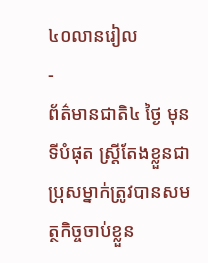៤០លានរៀល
-
ព័ត៌មានជាតិ៤ ថ្ងៃ មុន
ទីបំផុត ស្រ្តីតែងខ្លួនជាប្រុសម្នាក់ត្រូវបានសមត្ថកិច្ចចាប់ខ្លួន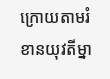ក្រោយតាមរំខានយុវតីម្នា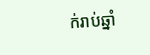ក់រាប់ឆ្នាំ